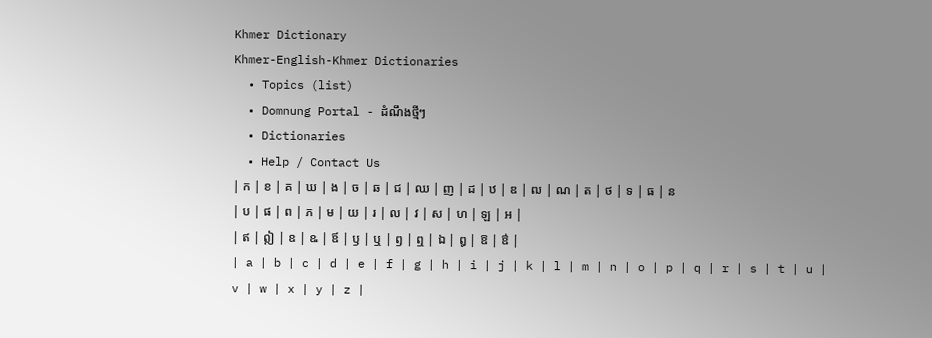Khmer Dictionary
Khmer-English-Khmer Dictionaries
  • Topics (list)
  • Domnung Portal - ដំណឹងថ្មីៗ
  • Dictionaries
  • Help / Contact Us
| ក | ខ | គ | ឃ | ង | ច | ឆ | ជ | ឈ | ញ | ដ | ឋ | ឌ | ឍ | ណ | ត | ថ | ទ | ធ | ន | ប | ផ | ព | ភ | ម | យ | រ | ល | វ | ស | ហ | ឡ | អ |
| ឥ | ឦ | ឧ | ឩ | ឪ | ឫ | ឬ | ឭ | ឮ | ឯ | ឰ | ឱ | ឳ |
| a | b | c | d | e | f | g | h | i | j | k | l | m | n | o | p | q | r | s | t | u | v | w | x | y | z |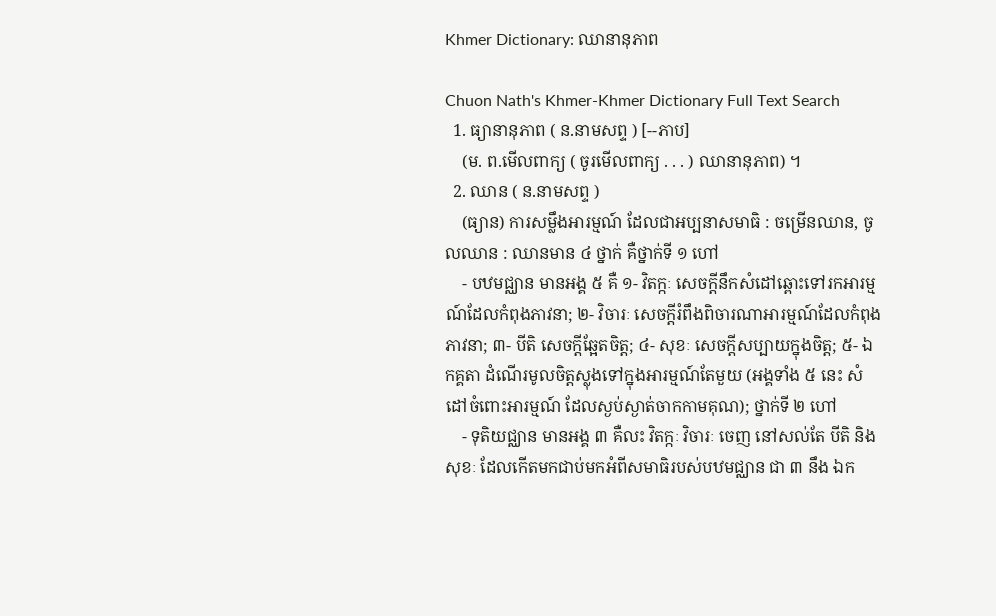Khmer Dictionary: ឈានានុភាព

Chuon Nath's Khmer-Khmer Dictionary Full Text Search
  1. ធ្យានានុភាព ( ន.នាមសព្ទ ) [--ភាប]
    (ម. ព.មើលពាក្យ ( ចូរមើលពាក្យ . . . ) ឈានានុភាព) ។
  2. ឈាន ( ន.នាមសព្ទ )
    (ធ្យាន) ការសម្លឹងអារម្មណ៍ ដែលជាអប្បនាសមាធិ : ចម្រើនឈាន, ចូលឈាន : ឈានមាន ៤ ថ្នាក់ គឺថ្នាក់ទី ១ ហៅ
    - បឋមជ្ឈាន មានអង្គ ៥ គឺ ១- វិតក្កៈ សេចក្ដីនឹកសំដៅឆ្ពោះទៅរកអារម្មណ៍ដែលកំពុងភាវនា; ២- វិចារៈ សេចក្ដីរំពឹងពិចារណាអារម្មណ៍ដែលកំពុងភាវនា; ៣- បីតិ សេចក្ដីឆ្អែតចិត្ត; ៤- សុខៈ សេចក្ដីសប្បាយក្នុងចិត្ត; ៥- ឯកគ្គតា ដំណើរមូលចិត្តស្លុងទៅក្នុងអារម្មណ៍តែមួយ (អង្គទាំង ៥ នេះ សំដៅចំពោះអារម្មណ៍ ដែលស្ងប់ស្ងាត់ចាកកាមគុណ); ថ្នាក់ទី ២ ហៅ
    - ទុតិយជ្ឈាន មានអង្គ ៣ គឺលះ វិតក្កៈ វិចារៈ ចេញ នៅសល់តែ បីតិ និង សុខៈ ដែលកើតមកជាប់មកអំពីសមាធិរបស់បឋមជ្ឈាន ជា ៣ នឹង ឯក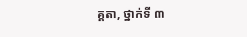គ្គតា, ថ្នាក់ទី ៣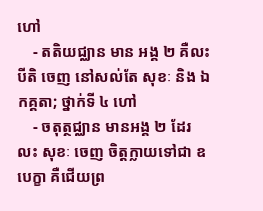ហៅ
    - តតិយជ្ឈាន មាន អង្គ ២ គឺលះ បីតិ ចេញ នៅសល់តែ សុខៈ និង ឯកគ្គតា; ថ្នាក់ទី ៤ ហៅ
    - ចតុត្ថជ្ឈាន មានអង្គ ២ ដែរ លះ សុខៈ ចេញ ចិត្តក្លាយទៅជា ឧបេក្ខា គឺជើយព្រ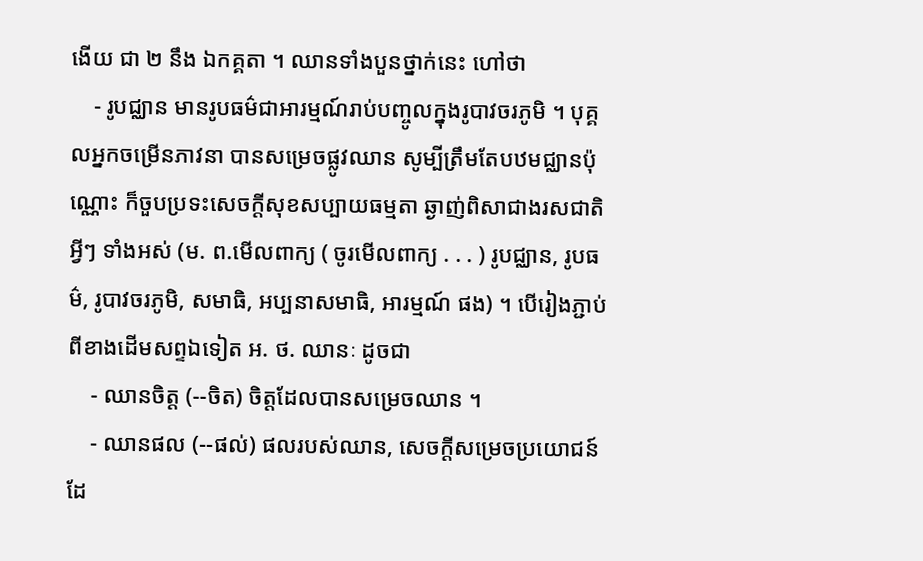ងើយ ជា ២ នឹង ឯកគ្គតា ។ ឈានទាំងបួនថ្នាក់នេះ ហៅថា
    - រូបជ្ឈាន មានរូបធម៌ជាអារម្មណ៍រាប់បញ្ចូលក្នុងរូបាវចរភូមិ ។ បុគ្គលអ្នកចម្រើនភាវនា បានសម្រេចផ្លូវឈាន សូម្បីត្រឹមតែបឋមជ្ឈានប៉ុណ្ណោះ ក៏ចួបប្រទះសេចក្ដីសុខសប្បាយធម្មតា ឆ្ងាញ់ពិសាជាងរសជាតិអ្វីៗ ទាំងអស់ (ម. ព.មើលពាក្យ ( ចូរមើលពាក្យ . . . ) រូបជ្ឈាន, រូបធម៌, រូបាវចរភូមិ, សមាធិ, អប្បនាសមាធិ, អារម្មណ៍ ផង) ។ បើរៀងភ្ជាប់ពីខាងដើមសព្ទឯទៀត អ. ថ. ឈានៈ ដូចជា
    - ឈានចិត្ត (--ចិត) ចិត្តដែលបានសម្រេចឈាន ។
    - ឈានផល (--ផល់) ផលរបស់ឈាន, សេចក្ដីសម្រេចប្រយោជន៍ដែ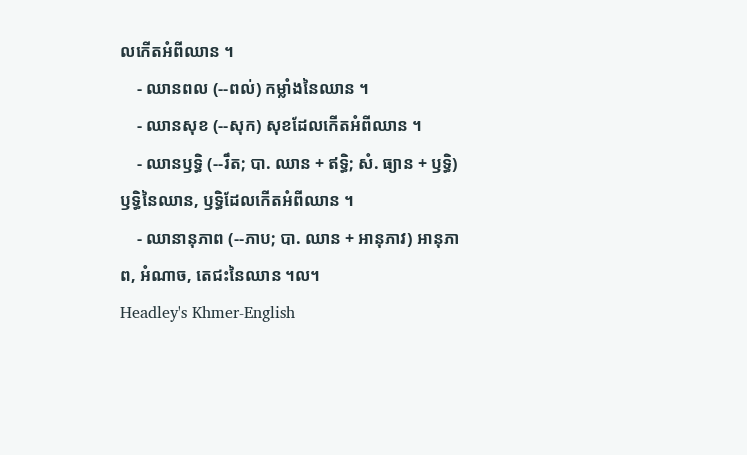លកើតអំពីឈាន ។
    - ឈានពល (--ពល់) កម្លាំងនៃឈាន ។
    - ឈានសុខ (--សុក) សុខដែលកើតអំពីឈាន ។
    - ឈានឫទ្ធិ (--រឹត; បា. ឈាន + ឥទ្ធិ; សំ. ធ្យាន + ឫទ្ធិ) ឫទ្ធិនៃឈាន, ឫទ្ធិដែលកើតអំពីឈាន ។
    - ឈានានុភាព (--ភាប; បា. ឈាន + អានុភាវ) អានុភាព, អំណាច, តេជះនៃឈាន ។ល។
Headley's Khmer-English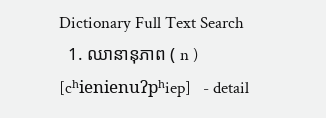Dictionary Full Text Search
  1. ឈានានុភាព ( n ) [cʰienienuʔpʰiep]   - detail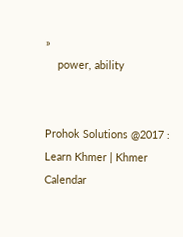»
    power, ability


Prohok Solutions @2017 : Learn Khmer | Khmer Calendar